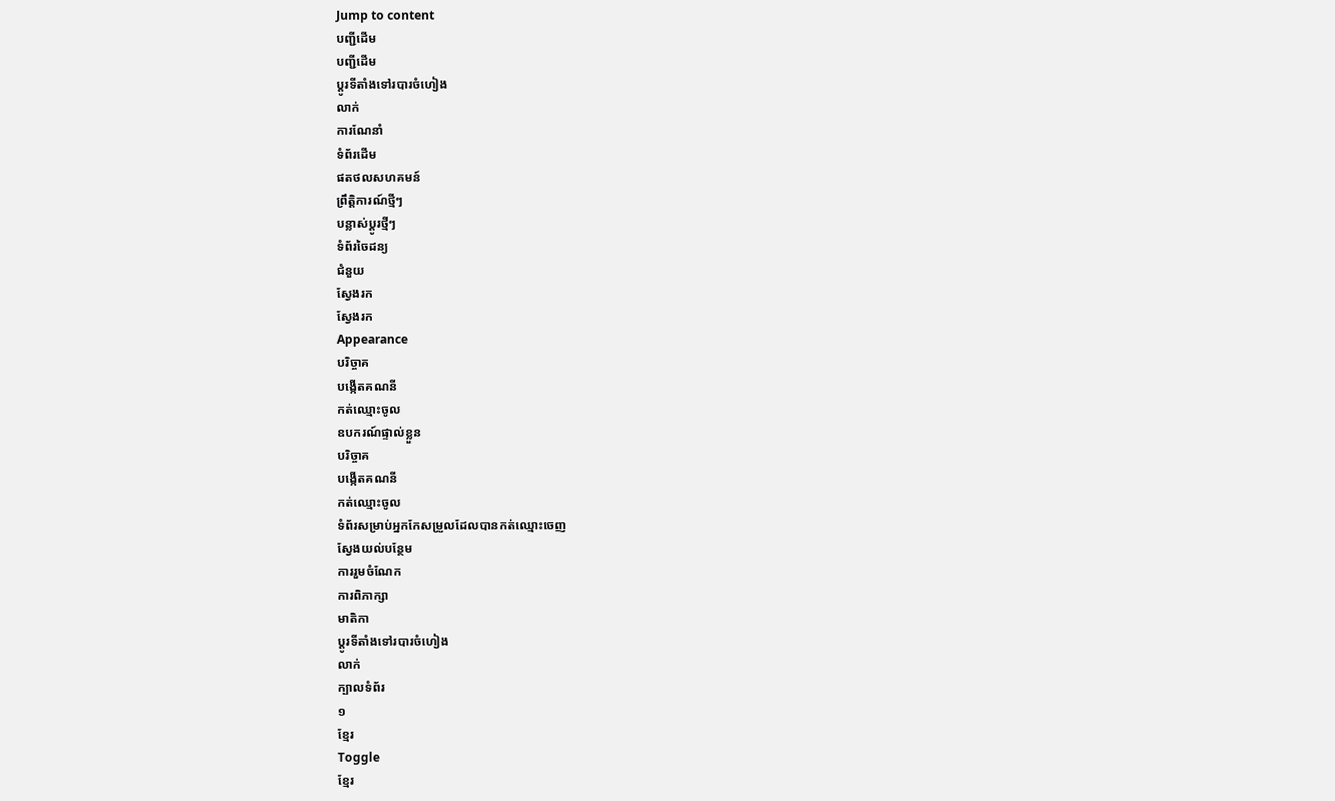Jump to content
បញ្ជីដើម
បញ្ជីដើម
ប្ដូរទីតាំងទៅរបារចំហៀង
លាក់
ការណែនាំ
ទំព័រដើម
ផតថលសហគមន៍
ព្រឹត្តិការណ៍ថ្មីៗ
បន្លាស់ប្ដូរថ្មីៗ
ទំព័រចៃដន្យ
ជំនួយ
ស្វែងរក
ស្វែងរក
Appearance
បរិច្ចាគ
បង្កើតគណនី
កត់ឈ្មោះចូល
ឧបករណ៍ផ្ទាល់ខ្លួន
បរិច្ចាគ
បង្កើតគណនី
កត់ឈ្មោះចូល
ទំព័រសម្រាប់អ្នកកែសម្រួលដែលបានកត់ឈ្មោះចេញ
ស្វែងយល់បន្ថែម
ការរួមចំណែក
ការពិភាក្សា
មាតិកា
ប្ដូរទីតាំងទៅរបារចំហៀង
លាក់
ក្បាលទំព័រ
១
ខ្មែរ
Toggle
ខ្មែរ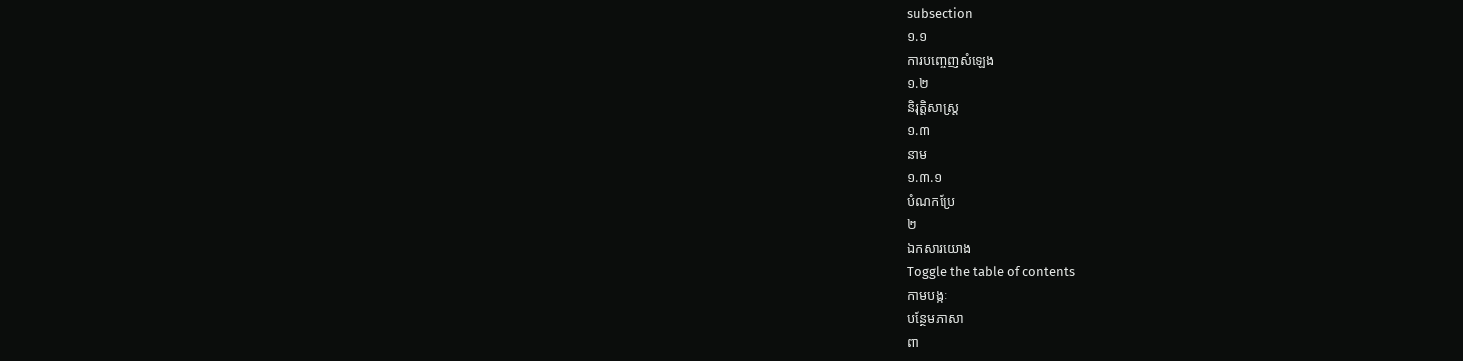subsection
១.១
ការបញ្ចេញសំឡេង
១.២
និរុត្តិសាស្ត្រ
១.៣
នាម
១.៣.១
បំណកប្រែ
២
ឯកសារយោង
Toggle the table of contents
កាមបង្កៈ
បន្ថែមភាសា
ពា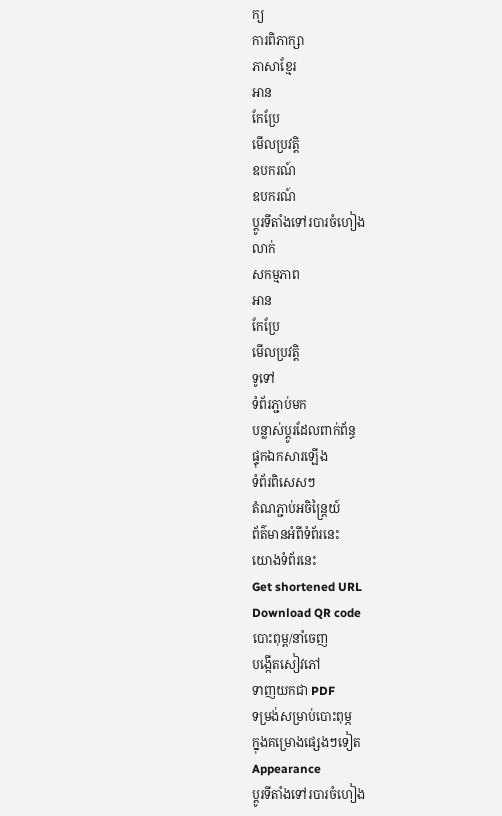ក្យ
ការពិភាក្សា
ភាសាខ្មែរ
អាន
កែប្រែ
មើលប្រវត្តិ
ឧបករណ៍
ឧបករណ៍
ប្ដូរទីតាំងទៅរបារចំហៀង
លាក់
សកម្មភាព
អាន
កែប្រែ
មើលប្រវត្តិ
ទូទៅ
ទំព័រភ្ជាប់មក
បន្លាស់ប្ដូរដែលពាក់ព័ន្ធ
ផ្ទុកឯកសារឡើង
ទំព័រពិសេសៗ
តំណភ្ជាប់អចិន្ត្រៃយ៍
ព័ត៌មានអំពីទំព័រនេះ
យោងទំព័រនេះ
Get shortened URL
Download QR code
បោះពុម្ព/នាំចេញ
បង្កើតសៀវភៅ
ទាញយកជា PDF
ទម្រង់សម្រាប់បោះពុម្ភ
ក្នុងគម្រោងផ្សេងៗទៀត
Appearance
ប្ដូរទីតាំងទៅរបារចំហៀង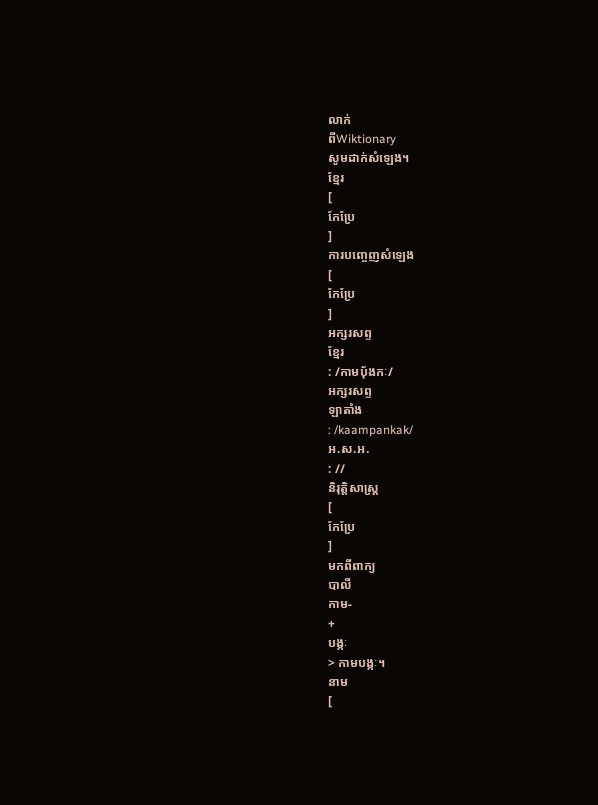លាក់
ពីWiktionary
សូមដាក់សំឡេង។
ខ្មែរ
[
កែប្រែ
]
ការបញ្ចេញសំឡេង
[
កែប្រែ
]
អក្សរសព្ទ
ខ្មែរ
: /កាមប៉័ងកៈ/
អក្សរសព្ទ
ឡាតាំង
: /kaampankak/
អ.ស.អ.
: //
និរុត្តិសាស្ត្រ
[
កែប្រែ
]
មកពីពាក្យ
បាលី
កាម-
+
បង្កៈ
> កាមបង្កៈ។
នាម
[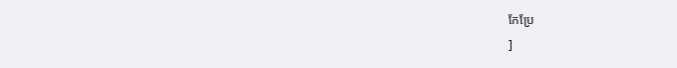កែប្រែ
]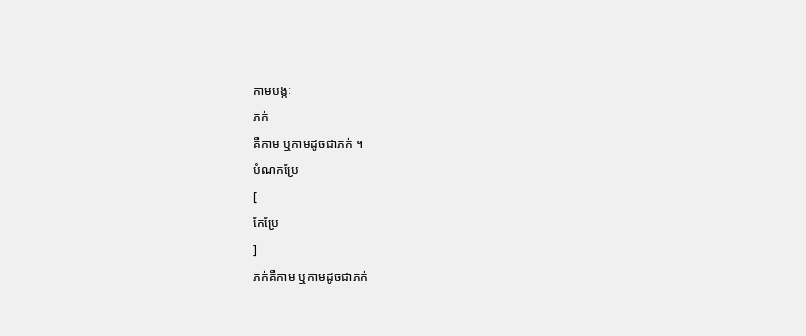កាមបង្កៈ
ភក់
គឺកាម ឬកាមដូចជាភក់ ។
បំណកប្រែ
[
កែប្រែ
]
ភក់គឺកាម ឬកាមដូចជាភក់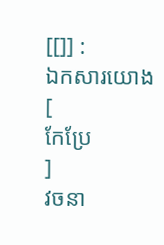[[]] :
ឯកសារយោង
[
កែប្រែ
]
វចនា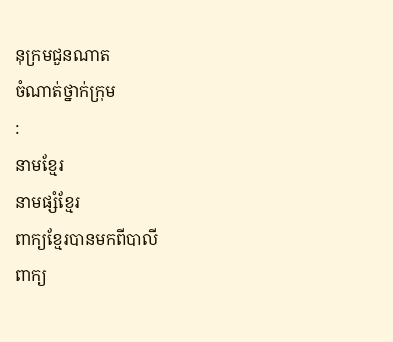នុក្រមជួនណាត
ចំណាត់ថ្នាក់ក្រុម
:
នាមខ្មែរ
នាមផ្សំខ្មែរ
ពាក្យខ្មែរបានមកពីបាលី
ពាក្យ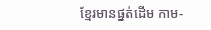ខ្មែរមានផ្នត់ដើម កាម-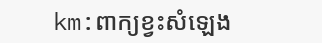km:ពាក្យខ្វះសំឡេង